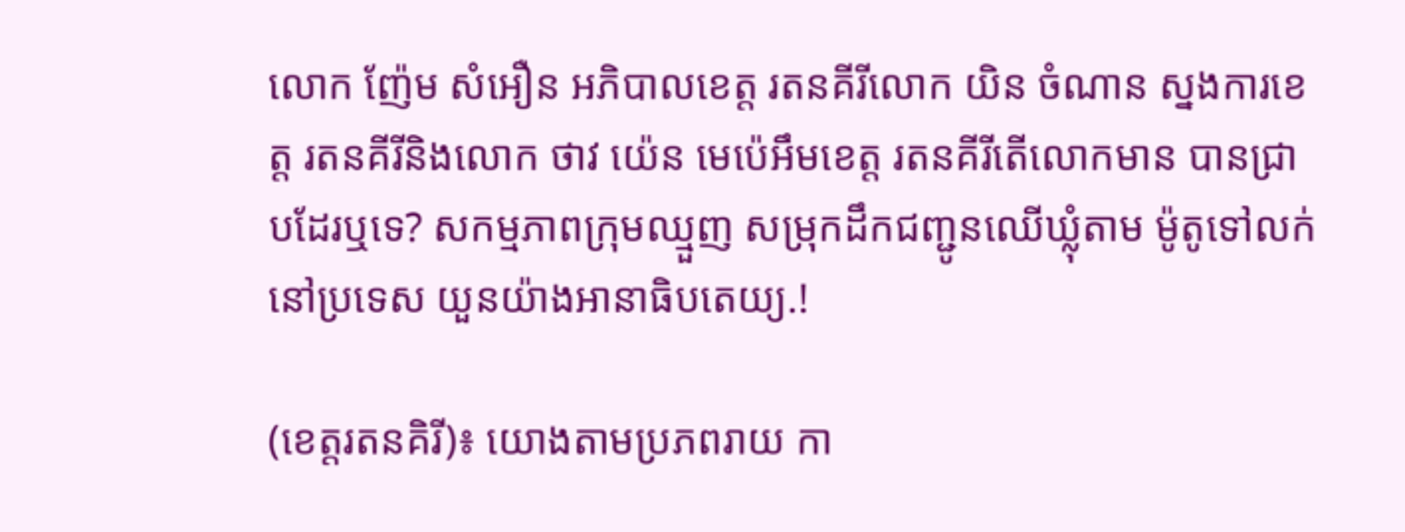លោក ញ៉ែម សំអឿន អភិបាលខេត្ត រតនគីរីលោក យិន ចំណាន ស្នងការខេត្ត រតនគីរីនិងលោក ថាវ យ៉េន មេប៉េអឹមខេត្ត រតនគីរីតើលោកមាន បានជ្រាបដែរឬទេ? សកម្មភាពក្រុមឈ្មួញ សម្រុកដឹកជញ្ជូនឈើឃ្លុំតាម ម៉ូតូទៅលក់នៅប្រទេស យួនយ៉ាងអានាធិបតេយ្យ.!

(ខេត្តរតនគិរី)៖ យោងតាមប្រភពរាយ កា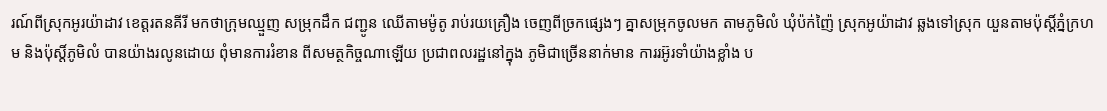រណ៍ពីស្រុកអូរយ៉ាដាវ ខេត្តរតនគីរី មកថាក្រុមឈ្មួញ សម្រុកដឹក ជញ្ជូន ឈើតាមម៉ូតូ រាប់រយគ្រឿង ចេញពីច្រកផ្សេងៗ គ្នាសម្រុកចូលមក តាមភូមិលំ ឃុំប៉ក់ញ៉ៃ ស្រុកអូយ៉ាដាវ ឆ្លងទៅស្រុក យួនតាមប៉ុស្តិ៍ភ្នំក្រហម និងប៉ុស្តិ៍ភូមិលំ បានយ៉ាងរលូនដោយ ពុំមានការរំខាន ពីសមត្ថកិច្ចណាឡើយ ប្រជាពលរដ្ឋនៅក្នុង ភូមិជាច្រើននាក់មាន ការរអ៊ូរទាំយ៉ាងខ្លាំង ប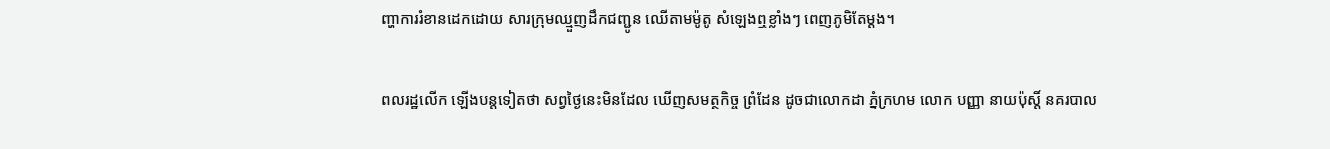ញ្ហាការរំខានដេកដោយ សារក្រុមឈ្មួញដឹកជញ្ជូន ឈើតាមម៉ូតូ សំឡេងឮខ្លាំងៗ ពេញភូមិតែម្ដង។

ពលរដ្ឋលើក ឡើងបន្តទៀតថា សព្វថ្ងៃនេះមិនដែល ឃើញសមត្ថកិច្ច ព្រំដែន ដូចជាលោកដា ភ្នំក្រហម លោក បញ្ញា នាយប៉ុស្តិ៍ នគរបាល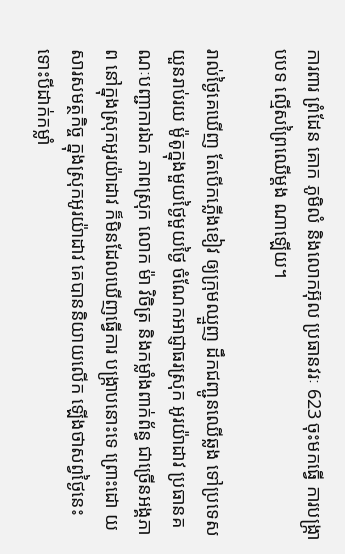ការពារ ព្រំដែន គោក ភូមិលំ និងលោកអ៊ុល ប្រធានវរៈ 623 ចុះមកធ្វើ ការបង្ក្រាបបទ ល្មើសព្រៃឈើម្តង ណាឡើយ។

រាល់ថ្ងៃគេឃើញ តែបើកភ្លើងខៀវ ឲ្យក្រុមឈ្មួញ ដឹកជញ្ជូនឈើឆ្លង ទៅប្រទេសយួនរាប់រយ ម៉ូតូក្នុងមួយថ្ងៃមួយថ្ងៃ ចំណែកអាជ្ញាធរស្រុក អូរយ៉ាដាវ ប្រធានគណៈបញ្ជាការឯក ភាពស្រុក លោក ម៉ា វិចិត្រ និងកម្លាំងពាក់ព័ន្ធ ជាច្រើនអង្គភាព នៅក្នុងស្រុកអូរយ៉ាដាវ ក៏មិនដែលឃើញធ្វើការ បង្ក្រាបនោះទេ ព្រោះដោ យសារសមត្ថកិច្ច ក្នុងស្រុកអូរយ៉ាដាវ គេបាននិយាយលើក ឡើងថាសព្វថ្ងៃនេះ ទោះបីដាក់កម្លាំ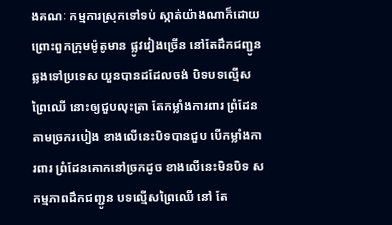ងគណៈ កម្មការស្រុកទៅទប់ ស្កាត់យ៉ាងណាក៏ដោយ ព្រោះពួកក្រុមម៉ូតូមាន ផ្លូវវៀងច្រើន នៅតែដឹកជញ្ជូន ឆ្លងទៅប្រទេស យួនបានដដែលចង់ បិទបទល្មើសព្រៃឈើ នេាះឲ្យជួបលុះត្រា តែកម្លាំងការពារ ព្រំដែន តាមច្រករបៀង ខាងលើនេះបិទបានជួប បើកម្លាំងការពារ ព្រំដែនគោកនៅច្រកដូច ខាងលើនេះមិនបិទ សកម្មភាពដឹកជញ្ជូន បទល្មើសព្រៃឈើ នៅ តែ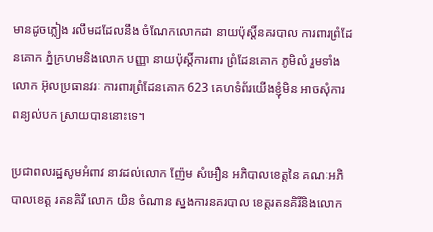មានដូចភ្លៀង រលឹមដដែលនឹង ចំណែកលោកដា នាយប៉ុស្តិ៍នគរបាល ការពារព្រំដែនគោក ភ្នំក្រហមនិងលោក បញ្ញា នាយប៉ុស្តិ៍ការពារ ព្រំដែនគោក ភូមិលំ រួមទាំង លោក អ៊ុលប្រធានវរៈ ការពារព្រំដែនគោក 623 គេហទំព័រយើងខ្ញុំមិន អាចសុំការពន្យល់បក ស្រាយបាននោះទេ។

ប្រជាពលរដ្ឋសូមអំពាវ នាវដល់លោក ញ៉ែម សំអឿន អភិបាលខេត្តនៃ គណៈអភិបាលខេត្ត រតនគិរី លោក យិន ចំណាន ស្នងការនគរបាល ខេត្តរតនគិរីនិងលោក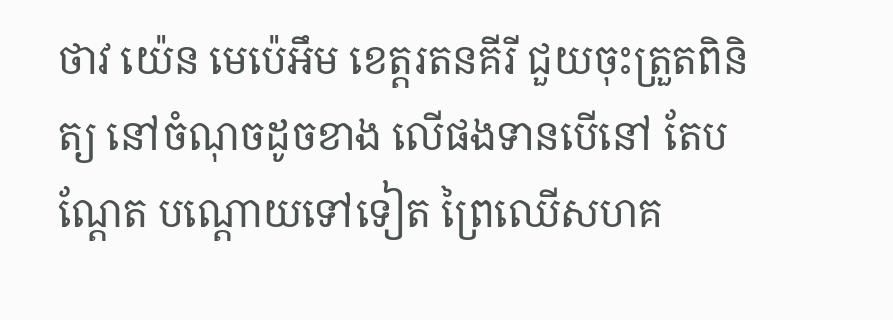ថាវ យ៉េន មេប៉េអឹម ខេត្តរតនគីរី ជួយចុះត្រួតពិនិត្យ នៅចំណុចដូចខាង លើផងទានបើនៅ តែបណ្ដែត បណ្ដោយទៅទៀត ព្រៃឈើសហគ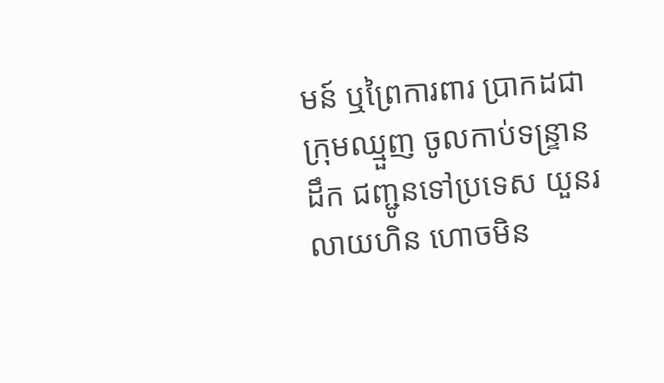មន៍ ឬព្រៃការពារ ប្រាកដជាក្រុមឈ្មួញ ចូលកាប់ទន្ទ្រានដឹក ជញ្ជូនទៅប្រទេស យួនរលាយហិន ហោចមិន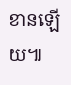ខានឡើយ៕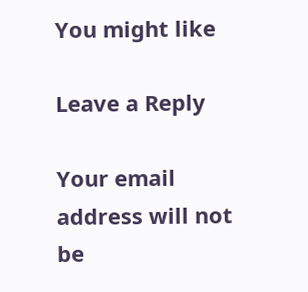You might like

Leave a Reply

Your email address will not be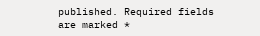published. Required fields are marked *